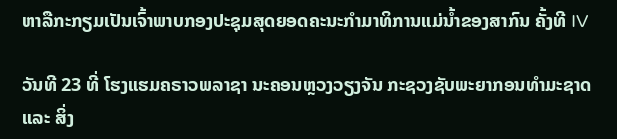ຫາລືກະກຽມເປັນເຈົ້າພາບກອງປະຊຸມສຸດຍອດຄະນະກຳມາທິການແມ່ນ້ຳຂອງສາກົນ ຄັ້ງທີ IV

ວັນທີ 23 ທີ່ ໂຮງແຮມຄຣາວພລາຊາ ນະຄອນຫຼວງວຽງຈັນ ກະຊວງຊັບພະຍາກອນທຳມະຊາດ ແລະ ສິ່ງ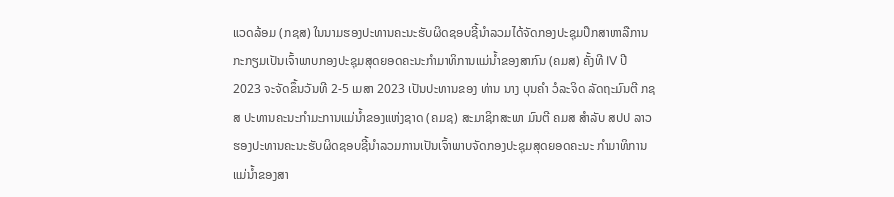ແວດລ້ອມ (ກຊສ) ໃນນາມຮອງປະທານຄະນະຮັບຜິດຊອບຊີ້ນໍາລວມໄດ້ຈັດກອງປະຊຸມປຶກສາຫາລືການກະກຽມເປັນເຈົ້າພາບກອງປະຊຸມສຸດຍອດຄະນະກຳມາທິການແມ່ນ້ຳຂອງສາກົນ (ຄມສ) ຄັ້ງທີ IV ປີ 2023 ຈະຈັດຂຶ້ນວັນທີ 2-5 ເມສາ 2023 ເປັນປະທານຂອງ ທ່ານ ນາງ ບຸນຄໍາ ວໍລະຈິດ ລັດຖະມົນຕີ ກຊສ ປະທານຄະນະກໍາມະການແມ່ນໍ້າຂອງແຫ່ງຊາດ (ຄມຊ) ສະມາຊິກສະພາ ມົນຕີ ຄມສ ສໍາລັບ ສປປ ລາວ ຮອງປະທານຄະນະຮັບຜິດຊອບຊີ້ນໍາລວມການເປັນເຈົ້າພາບຈັດກອງປະຊຸມສຸດຍອດຄະນະ ກໍາມາທິການແມ່ນໍ້າຂອງສາ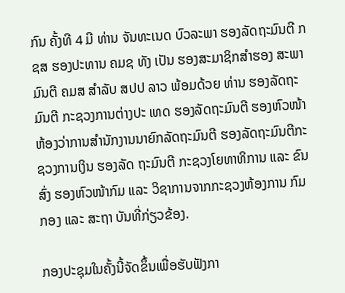ກົນ ຄັ້ງທີ 4 ມີ ທ່ານ ຈັນທະເນດ ບົວລະພາ ຮອງລັດຖະມົນຕີ ກຊສ ຮອງປະທານ ຄມຊ ທັງ ເປັນ ຮອງສະມາຊິກສໍາຮອງ ສະພາມົນຕີ ຄມສ ສໍາລັບ ສປປ ລາວ ພ້ອມດ້ວຍ ທ່ານ ຮອງລັດຖະມົນຕີ ກະຊວງການຕ່າງປະ ເທດ ຮອງລັດຖະມົນຕີ ຮອງຫົວໜ້າຫ້ອງວ່າການສຳນັກງານນາຍົກລັດຖະມົນຕີ ຮອງລັດຖະມົນຕີກະຊວງການເງິນ ຮອງລັດ ຖະມົນຕີ ກະຊວງໂຍທາທິການ ແລະ ຂົນສົ່ງ ຮອງຫົວໜ້າກົມ ແລະ ວິຊາການຈາກກະຊວງຫ້ອງການ ກົມ ກອງ ແລະ ສະຖາ ບັນທີ່ກ່ຽວຂ້ອງ.

ກອງປະຊຸມໃນຄັ້ງນີ້ຈັດຂຶ້ນເພື່ອຮັບຟັງກາ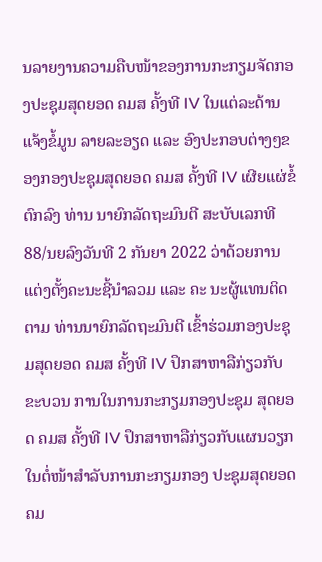ນລາຍງານຄວາມຄືບໜ້າຂອງການກະກຽມຈັດກອງປະຊຸມສຸດຍອດ ຄມສ ຄັ້ງທີ IV ໃນແຕ່ລະດ້ານ ແຈ້ງຂໍ້ມູນ ລາຍລະອຽດ ແລະ ອົງປະກອບຕ່າງໆຂອງກອງປະຊຸມສຸດຍອດ ຄມສ ຄັ້ງທີ IV ເຜີຍແຜ່ຂໍ້ຕົກລົງ ທ່ານ ນາຍົກລັດຖະມົນຕີ ສະບັບເລກທີ 88/ນຍລົງວັນທີ 2 ກັນຍາ 2022 ວ່າດ້ວຍການແຕ່ງຕັ້ງຄະນະຊີ້ນຳລວມ ແລະ ຄະ ນະຜູ້ແທນຕິດຕາມ ທ່ານນາຍົກລັດຖະມົນຕີ ເຂົ້າຮ່ວມກອງປະຊຸມສຸດຍອດ ຄມສ ຄັ້ງທີ IV ປຶກສາຫາລືກ່ຽວກັບຂະບວນ ການໃນການກະກຽມກອງປະຊຸມ ສຸດຍອດ ຄມສ ຄັ້ງທີ IV ປຶກສາຫາລືກ່ຽວກັບແຜນວຽກໃນຕໍ່ໜ້າສໍາລັບການກະກຽມກອງ ປະຊຸມສຸດຍອດ ຄມ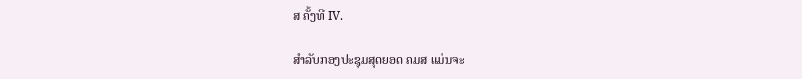ສ ຄັ້ງທີ IV.

ສໍາລັບກອງປະຊຸມສຸດຍອດ ຄມສ ແມ່ນຈະ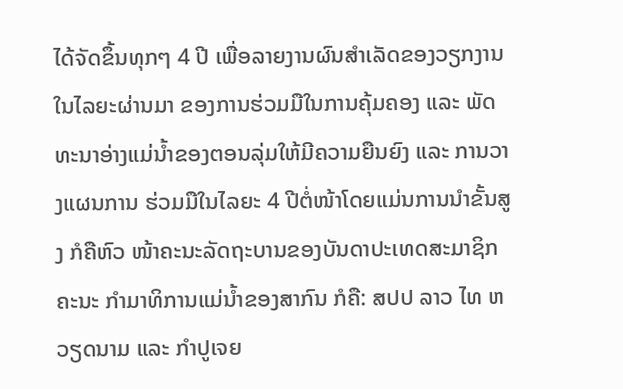ໄດ້ຈັດຂຶ້ນທຸກໆ 4 ປີ ເພື່ອລາຍງານຜົນສໍາເລັດຂອງວຽກງານໃນໄລຍະຜ່ານມາ ຂອງການຮ່ວມມືໃນການຄຸ້ມຄອງ ແລະ ພັດທະນາອ່າງແມ່ນ້ຳຂອງຕອນລຸ່ມໃຫ້ມີຄວາມຍືນຍົງ ແລະ ການວາງແຜນການ ຮ່ວມມືໃນໄລຍະ 4 ປີຕໍ່ໜ້າໂດຍແມ່ນການນໍາຂັ້ນສູງ ກໍຄືຫົວ ໜ້າຄະນະລັດຖະບານຂອງບັນດາປະເທດສະມາຊິກ ຄະນະ ກໍາມາທິການແມ່ນໍ້າຂອງສາກົນ ກໍຄື: ສປປ ລາວ ໄທ ຫວຽດນາມ ແລະ ກໍາປູເຈຍ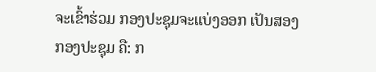ຈະເຂົ້າຮ່ວມ ກອງປະຊຸມຈະແບ່ງອອກ ເປັນສອງກອງປະຊຸມ ຄື: ກ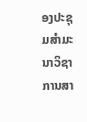ອງປະຊຸມສໍາມະນາວິຊາການສາ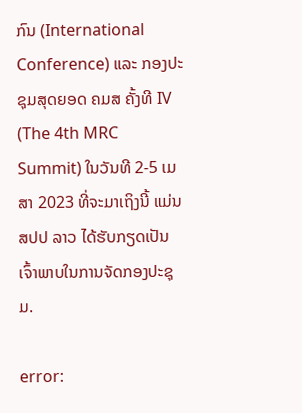ກົນ (International Conference) ແລະ ກອງປະຊຸມສຸດຍອດ ຄມສ ຄັ້ງທີ IV (The 4th MRC Summit) ໃນວັນທີ 2-5 ເມສາ 2023 ທີ່ຈະມາເຖິງນີ້ ແມ່ນ ສປປ ລາວ ໄດ້ຮັບກຽດເປັນ ເຈົ້າພາບໃນການຈັດກອງປະຊຸມ.

error: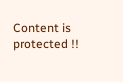Content is protected !!